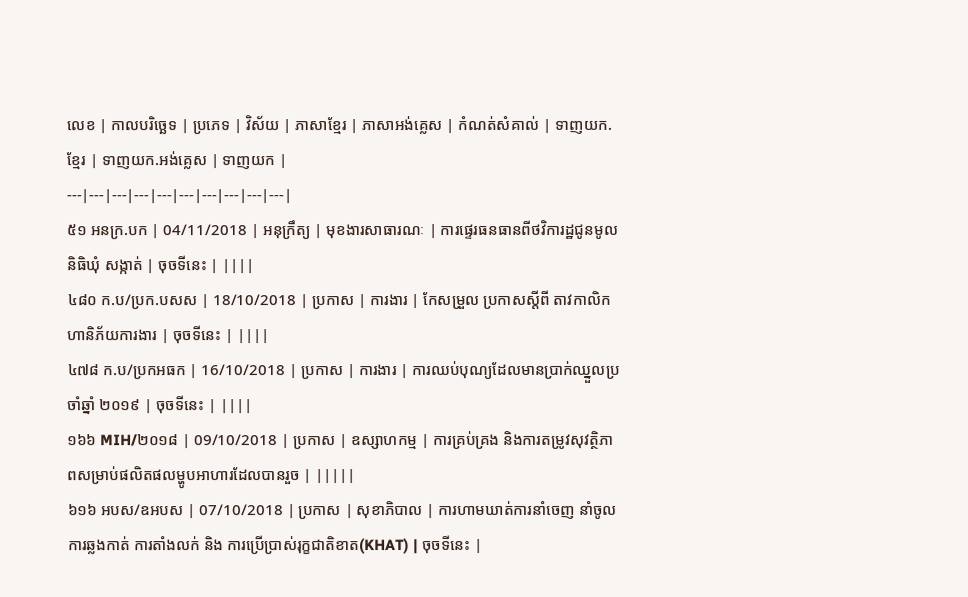លេខ | កាលបរិច្ឆេទ | ប្រភេទ | វិស័យ | ភាសាខ្មែរ | ភាសាអង់គ្លេស | កំណត់សំគាល់ | ទាញយក.ខ្មែរ | ទាញយក.អង់គ្លេស | ទាញយក |
---|---|---|---|---|---|---|---|---|---|
៥១ អនក្រ.បក | 04/11/2018 | អនុក្រឹត្យ | មុខងារសាធារណៈ | ការផ្ទេរធនធានពីថវិការដ្ឋជូនមូលនិធិឃុំ សង្កាត់ | ចុចទីនេះ | ||||
៤៨០ ក.ប/ប្រក.បសស | 18/10/2018 | ប្រកាស | ការងារ | កែសម្រួល ប្រកាសស្តីពី តាវកាលិកហានិភ័យការងារ | ចុចទីនេះ | ||||
៤៧៨ ក.ប/ប្រកអធក | 16/10/2018 | ប្រកាស | ការងារ | ការឈប់បុណ្យដែលមានប្រាក់ឈ្នួលប្រចាំឆ្នាំ ២០១៩ | ចុចទីនេះ | ||||
១៦៦ MIH/២០១៨ | 09/10/2018 | ប្រកាស | ឧស្សាហកម្ម | ការគ្រប់គ្រង និងការតម្រូវសុវត្ថិភាពសម្រាប់ផលិតផលម្ហូបអាហារដែលបានរួច | |||||
៦១៦ អបស/ឧអបស | 07/10/2018 | ប្រកាស | សុខាភិបាល | ការហាមឃាត់ការនាំចេញ នាំចូល ការឆ្លងកាត់ ការតាំងលក់ និង ការប្រើប្រាស់រុក្ខជាតិខាត(KHAT) | ចុចទីនេះ |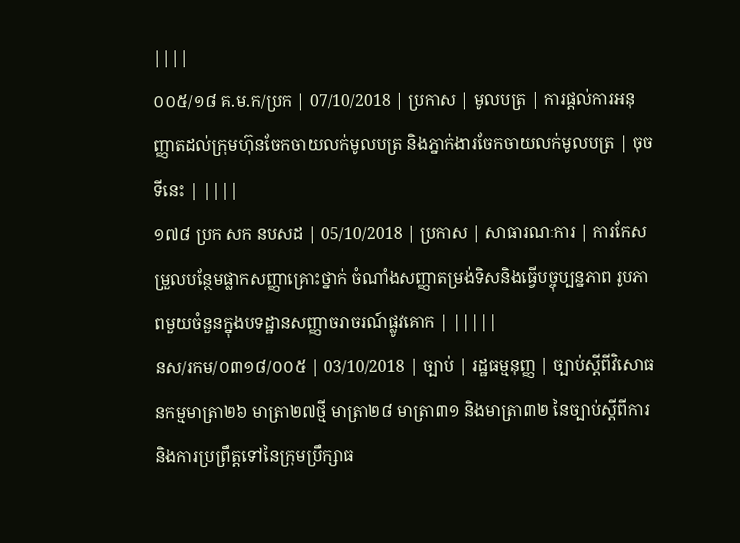||||
០០៥/១៨ គ.ម.ក/ប្រក | 07/10/2018 | ប្រកាស | មូលបត្រ | ការផ្តល់ការអនុញ្ញាតដល់ក្រុមហ៊ុនចែកចាយលក់មូលបត្រ និងភ្នាក់ងារចែកចាយលក់មូលបត្រ | ចុចទីនេះ | ||||
១៧៨ ប្រក សក នបសដ | 05/10/2018 | ប្រកាស | សាធារណៈការ | ការកែសម្រួលបន្ថែមផ្លាកសញ្ញាគ្រោះថ្នាក់ ចំណាំងសញ្ញាតម្រង់ទិសនិងធ្វើបច្ចុប្បន្នភាព រូបភាពមួយចំនួនក្នុងបទដ្ឋានសញ្ញាចរាចរណ៍ផ្លូវគោក | |||||
នស/រកម/០៣១៨/០០៥ | 03/10/2018 | ច្បាប់ | រដ្ឋធម្មនុញ្ញ | ច្បាប់ស្តីពីវិសោធនកម្មមាត្រា២៦ មាត្រា២៧ថ្មី មាត្រា២៨ មាត្រា៣១ និងមាត្រា៣២ នៃច្បាប់ស្តីពីការ និងការប្រព្រឹត្តទៅនៃក្រុមប្រឹក្សាធ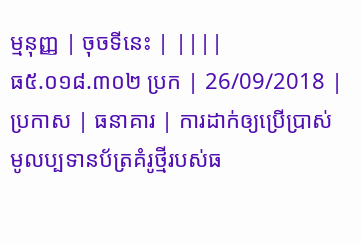ម្មនុញ្ញ | ចុចទីនេះ | ||||
ធ៥.០១៨.៣០២ ប្រក | 26/09/2018 | ប្រកាស | ធនាគារ | ការដាក់ឲ្យប្រើប្រាស់មូលប្បទានប័ត្រគំរូថ្មីរបស់ធ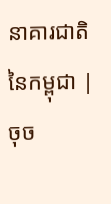នាគារជាតិនៃកម្ពុជា | ចុច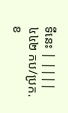ទីនេះ | ||||
៤៤២ កប/ប្រក.ខ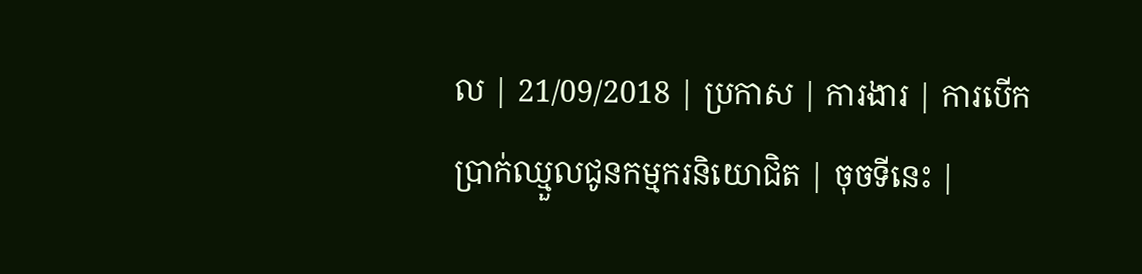ល | 21/09/2018 | ប្រកាស | ការងារ | ការបើកប្រាក់ឈ្មួលជូនកម្មករនិយោជិត | ចុចទីនេះ |